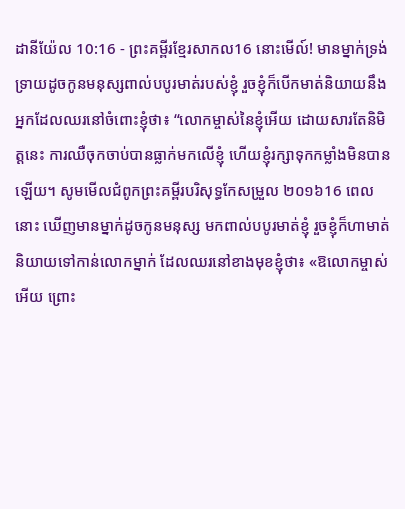ដានីយ៉ែល 10:16 - ព្រះគម្ពីរខ្មែរសាកល16 នោះមើល៍! មានម្នាក់ទ្រង់ទ្រាយដូចកូនមនុស្សពាល់បបូរមាត់របស់ខ្ញុំ រួចខ្ញុំក៏បើកមាត់និយាយនឹងអ្នកដែលឈរនៅចំពោះខ្ញុំថា៖ “លោកម្ចាស់នៃខ្ញុំអើយ ដោយសារតែនិមិត្តនេះ ការឈឺចុកចាប់បានធ្លាក់មកលើខ្ញុំ ហើយខ្ញុំរក្សាទុកកម្លាំងមិនបានឡើយ។ សូមមើលជំពូកព្រះគម្ពីរបរិសុទ្ធកែសម្រួល ២០១៦16 ពេលនោះ ឃើញមានម្នាក់ដូចកូនមនុស្ស មកពាល់បបូរមាត់ខ្ញុំ រួចខ្ញុំក៏ហាមាត់និយាយទៅកាន់លោកម្នាក់ ដែលឈរនៅខាងមុខខ្ញុំថា៖ «ឱលោកម្ចាស់អើយ ព្រោះ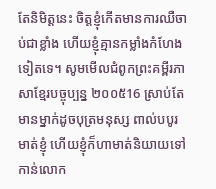តែនិមិត្តនេះ ចិត្តខ្ញុំកើតមានការឈឺចាប់ជាខ្លាំង ហើយខ្ញុំគ្មានកម្លាំងកំហែងទៀតទេ។ សូមមើលជំពូកព្រះគម្ពីរភាសាខ្មែរបច្ចុប្បន្ន ២០០៥16 ស្រាប់តែមានម្នាក់ដូចបុត្រមនុស្ស ពាល់បបូរមាត់ខ្ញុំ ហើយខ្ញុំក៏ហាមាត់និយាយទៅកាន់លោក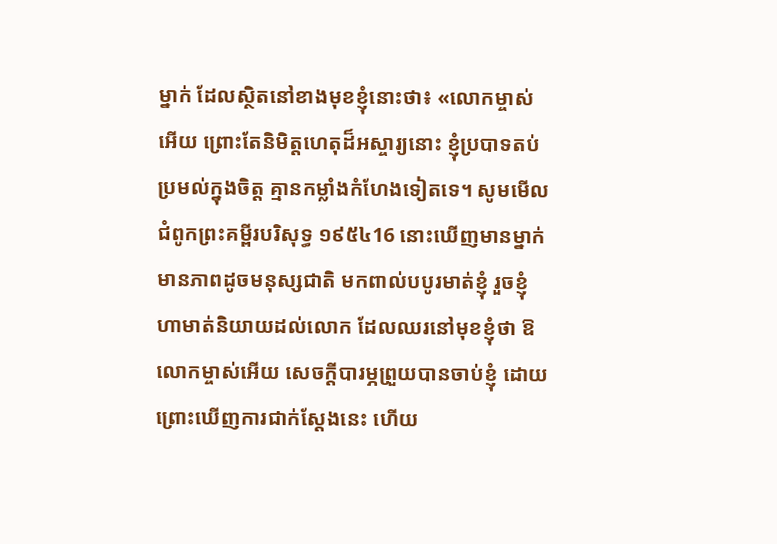ម្នាក់ ដែលស្ថិតនៅខាងមុខខ្ញុំនោះថា៖ «លោកម្ចាស់អើយ ព្រោះតែនិមិត្តហេតុដ៏អស្ចារ្យនោះ ខ្ញុំប្របាទតប់ប្រមល់ក្នុងចិត្ត គ្មានកម្លាំងកំហែងទៀតទេ។ សូមមើលជំពូកព្រះគម្ពីរបរិសុទ្ធ ១៩៥៤16 នោះឃើញមានម្នាក់មានភាពដូចមនុស្សជាតិ មកពាល់បបូរមាត់ខ្ញុំ រួចខ្ញុំហាមាត់និយាយដល់លោក ដែលឈរនៅមុខខ្ញុំថា ឱលោកម្ចាស់អើយ សេចក្ដីបារម្ភព្រួយបានចាប់ខ្ញុំ ដោយព្រោះឃើញការជាក់ស្តែងនេះ ហើយ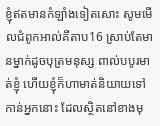ខ្ញុំឥតមានកំឡាំងទៀតសោះ សូមមើលជំពូកអាល់គីតាប16 ស្រាប់តែមានម្នាក់ដូចបុត្រមនុស្ស ពាល់បបូរមាត់ខ្ញុំ ហើយខ្ញុំក៏ហាមាត់និយាយទៅកាន់អ្នកនោះ ដែលស្ថិតនៅខាងមុ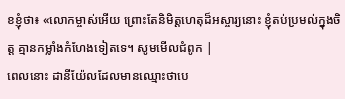ខខ្ញុំថា៖ «លោកម្ចាស់អើយ ព្រោះតែនិមិត្តហេតុដ៏អស្ចារ្យនោះ ខ្ញុំតប់ប្រមល់ក្នុងចិត្ត គ្មានកម្លាំងកំហែងទៀតទេ។ សូមមើលជំពូក |
ពេលនោះ ដានីយ៉ែលដែលមានឈ្មោះថាបេ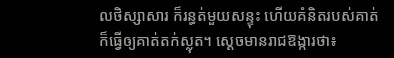លថិស្សាសារ ក៏រន្ធត់មួយសន្ទុះ ហើយគំនិតរបស់គាត់ក៏ធ្វើឲ្យគាត់តក់ស្លុត។ ស្ដេចមានរាជឱង្ការថា៖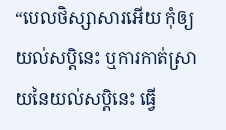“បេលថិស្សាសារអើយ កុំឲ្យយល់សប្តិនេះ ឬការកាត់ស្រាយនៃយល់សប្តិនេះ ធ្វើ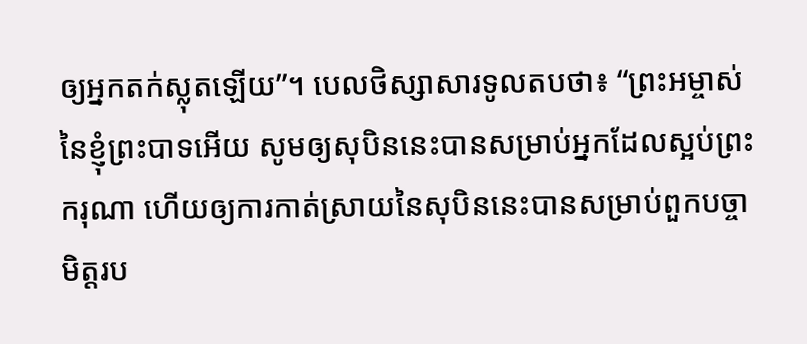ឲ្យអ្នកតក់ស្លុតឡើយ”។ បេលថិស្សាសារទូលតបថា៖ “ព្រះអម្ចាស់នៃខ្ញុំព្រះបាទអើយ សូមឲ្យសុបិននេះបានសម្រាប់អ្នកដែលស្អប់ព្រះករុណា ហើយឲ្យការកាត់ស្រាយនៃសុបិននេះបានសម្រាប់ពួកបច្ចាមិត្តរប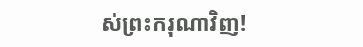ស់ព្រះករុណាវិញ!